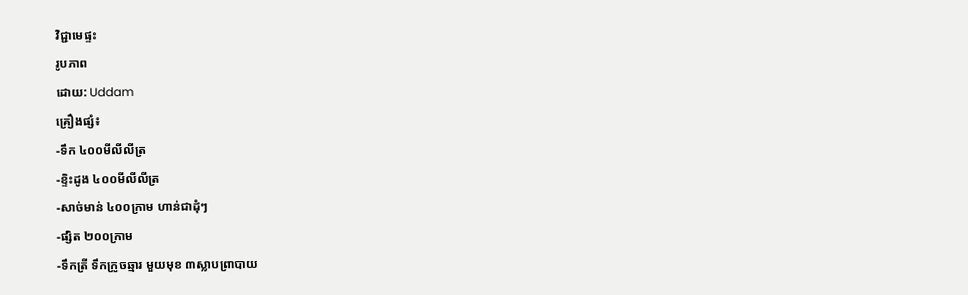វិជ្ជាមេផ្ទះ
រូបភាព
ដោយ: Uddam
គ្រឿងផ្សំ៖
-ទឹក ៤០០មីលីលីត្រ
-ខ្ទិះដូង ៤០០មីលីលីត្រ
-សាច់មាន់ ៤០០ក្រាម ហាន់ជាដុំៗ
-ផ្សិត ២០០ក្រាម
-ទឹកត្រី ទឹកក្រូចឆ្មារ មួយមុខ ៣ស្លាបព្រាបាយ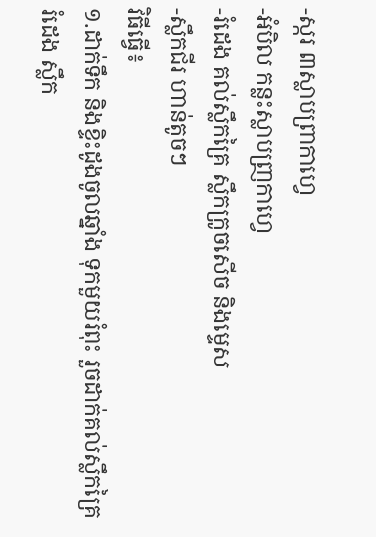-ស្ករ ៣ស្លាបព្រាកាហ្វេ
-អំបិល កន្លះស្លាបញ្រកាហ្វេ
-រំដេង គល់ស្លឹកគ្រៃ ស្លឹកក្រូចសើច និងម្ទេស
-ស្លឹកជីរ ហាន់តូចៗ
វិធីធ្វើ៖
១.ដាក់ទឹក និងខ្ទិះដូងចូលឆ្នាំង ទុកមួយរំពុះ រួចដាក់គល់ស្លឹកគ្រៃ រំដេង ស្លឹក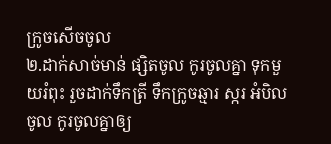ក្រូចសើចចូល
២.ដាក់សាច់មាន់ ផ្សិតចូល កូរចូលគ្នា ទុកមួយរំពុះ រួចដាក់ទឹកត្រី ទឹកក្រូចឆ្មារ ស្ករ អំបិលចូល កូរចូលគ្នាឲ្យ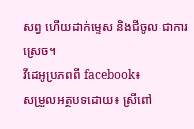សព្វ ហើយដាក់ម្ទេស និងជីចូល ជាការស្រេច។
វីដេអូប្រភពពី facebook៖
សម្រួលអត្ថបទដោយ៖ ស្រីពៅ